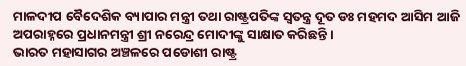ମାଳଦୀପ ବୈଦେଶିକ ବ୍ୟାପାର ମନ୍ତ୍ରୀ ତଥା ରାଷ୍ଟ୍ରପତିଙ୍କ ସ୍ଵତନ୍ତ୍ର ଦୂତ ଡଃ ମହମଦ ଆସିମ ଆଜି ଅପରାହ୍ନରେ ପ୍ରଧାନମନ୍ତ୍ରୀ ଶ୍ରୀ ନରେନ୍ଦ୍ର ମୋଦୀଙ୍କୁ ସାକ୍ଷାତ କରିଛନ୍ତି ।
ଭାରତ ମହାସାଗର ଅଞ୍ଚଳରେ ପଡୋଶୀ ରାଷ୍ଟ୍ର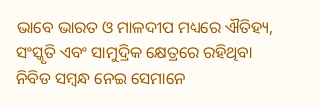ଭାବେ ଭାରତ ଓ ମାଳଦୀପ ମଧ୍ୟରେ ଐତିହ୍ୟ, ସଂସ୍କୃତି ଏବଂ ସାମୁଦ୍ରିକ କ୍ଷେତ୍ରରେ ରହିଥିବା ନିବିଡ ସମ୍ବନ୍ଧ ନେଇ ସେମାନେ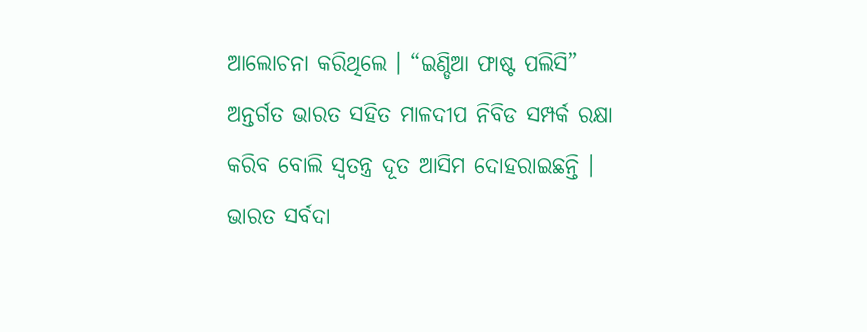ଆଲୋଚନା କରିଥିଲେ । “ଇଣ୍ଡିଆ ଫାଷ୍ଟ ପଲିସି” ଅନ୍ତର୍ଗତ ଭାରତ ସହିତ ମାଳଦୀପ ନିବିଡ ସମ୍ପର୍କ ରକ୍ଷା କରିବ ବୋଲି ସ୍ଵତନ୍ତ୍ର ଦୂତ ଆସିମ ଦୋହରାଇଛନ୍ତି ।
ଭାରତ ସର୍ବଦା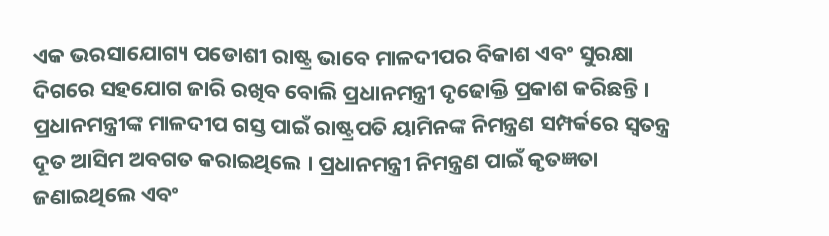ଏକ ଭରସାଯୋଗ୍ୟ ପଡୋଶୀ ରାଷ୍ଟ୍ର ଭାବେ ମାଳଦୀପର ବିକାଶ ଏବଂ ସୁରକ୍ଷା ଦିଗରେ ସହଯୋଗ ଜାରି ରଖିବ ବୋଲି ପ୍ରଧାନମନ୍ତ୍ରୀ ଦୃଢୋକ୍ତି ପ୍ରକାଶ କରିଛନ୍ତି ।
ପ୍ରଧାନମନ୍ତ୍ରୀଙ୍କ ମାଳଦୀପ ଗସ୍ତ ପାଇଁ ରାଷ୍ଟ୍ରପତି ୟାମିନଙ୍କ ନିମନ୍ତ୍ରଣ ସମ୍ପର୍କରେ ସ୍ଵତନ୍ତ୍ର ଦୂତ ଆସିମ ଅବଗତ କରାଇଥିଲେ । ପ୍ରଧାନମନ୍ତ୍ରୀ ନିମନ୍ତ୍ରଣ ପାଇଁ କୃତଜ୍ଞତା ଜଣାଇଥିଲେ ଏବଂ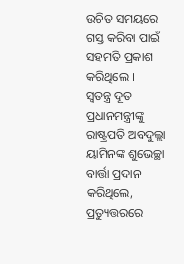ଉଚିତ ସମୟରେ ଗସ୍ତ କରିବା ପାଇଁ ସହମତି ପ୍ରକାଶ କରିଥିଲେ ।
ସ୍ଵତନ୍ତ୍ର ଦୂତ ପ୍ରଧାନମନ୍ତ୍ରୀଙ୍କୁ ରାଷ୍ଟ୍ରପତି ଅବଦୁଲ୍ଲା ୟାମିନଙ୍କ ଶୁଭେଚ୍ଛା ବାର୍ତ୍ତା ପ୍ରଦାନ କରିଥିଲେ, ପ୍ରତ୍ୟୁତ୍ତରରେ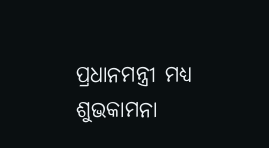ପ୍ରଧାନମନ୍ତ୍ରୀ ମଧ୍ୟ ଶୁଭକାମନା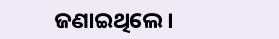ଜଣାଇଥିଲେ ।